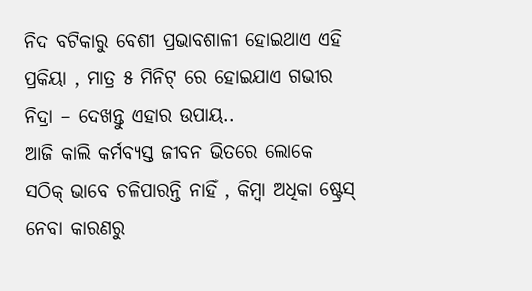ନିଦ ବଟିକାରୁ ବେଶୀ ପ୍ରଭାବଶାଳୀ ହୋଇଥାଏ ଏହି ପ୍ରକିୟା , ମାତ୍ର ୫ ମିନିଟ୍ ରେ ହୋଇଯାଏ ଗଭୀର ନିଦ୍ରା – ଦେଖନ୍ତୁ ଏହାର ଉପାୟ..
ଆଜି କାଲି କର୍ମବ୍ୟସ୍ତ ଜୀବନ ଭିତରେ ଲୋକେ ସଠିକ୍ ଭାବେ ଚଳିପାରନ୍ତି ନାହିଁ , କିମ୍ବା ଅଧିକା ଷ୍ଟ୍ରେସ୍ ନେବା କାରଣରୁ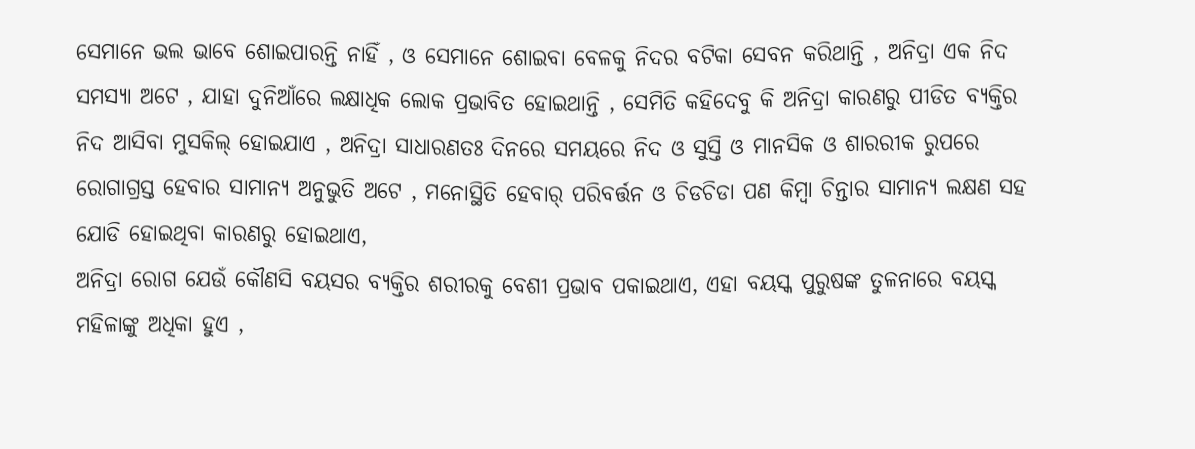ସେମାନେ ଭଲ ଭାବେ ଶୋଇପାରନ୍ତି ନାହିଁ , ଓ ସେମାନେ ଶୋଇବା ବେଳକୁ ନିଦର ବଟିକା ସେବନ କରିଥାନ୍ତି , ଅନିଦ୍ରା ଏକ ନିଦ ସମସ୍ୟା ଅଟେ , ଯାହା ଦୁନିଆଁରେ ଲକ୍ଷାଧିକ ଲୋକ ପ୍ରଭାବିତ ହୋଇଥାନ୍ତି , ସେମିତି କହିଦେବୁ କି ଅନିଦ୍ରା କାରଣରୁ ପୀଡିତ ବ୍ୟକ୍ତିର ନିଦ ଆସିବା ମୁସକିଲ୍ ହୋଇଯାଏ , ଅନିଦ୍ରା ସାଧାରଣତଃ ଦିନରେ ସମୟରେ ନିଦ ଓ ସୁସ୍ତି ଓ ମାନସିକ ଓ ଶାରରୀକ ରୁପରେ ରୋଗାଗ୍ରସ୍ତ ହେବାର ସାମାନ୍ୟ ଅନୁଭୁତି ଅଟେ , ମନୋସ୍ଥିତି ହେବାର୍ ପରିବର୍ତ୍ତନ ଓ ଚିଡଚିଡା ପଣ କିମ୍ବା ଚିନ୍ତାର ସାମାନ୍ୟ ଲକ୍ଷଣ ସହ ଯୋଡି ହୋଇଥିବା କାରଣରୁ ହୋଇଥାଏ,
ଅନିଦ୍ରା ରୋଗ ଯେଉଁ କୌଣସି ବୟସର ବ୍ୟକ୍ତିର ଶରୀରକୁ ବେଶୀ ପ୍ରଭାବ ପକାଇଥାଏ, ଏହା ବୟସ୍କ ପୁରୁଷଙ୍କ ତୁଳନାରେ ବୟସ୍କ ମହିଳାଙ୍କୁ ଅଧିକା ହୁଏ ,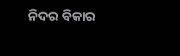ନିଦର ବିକାର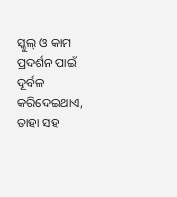ସ୍କୁଲ୍ ଓ କାମ ପ୍ରଦର୍ଶନ ପାଇଁ ଦୂର୍ବଳ କରିଦେଇଥାଏ, ତାହା ସହ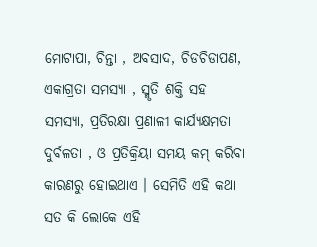ମୋଟାପା, ଚିନ୍ତା , ଅବସାଦ, ଚିଡଚିଡାପଣ, ଏକାଗ୍ରତା ସମସ୍ୟା , ସ୍ମୃତି ଶକ୍ତି ସହ ସମସ୍ୟା, ପ୍ରତିରକ୍ଷା ପ୍ରଣାଳୀ କାର୍ଯ୍ୟକ୍ଷମତା ଦୁର୍ବଳତା , ଓ ପ୍ରତିକ୍ରିୟା ସମୟ କମ୍ କରିବା କାରଣରୁ ହୋଇଥାଏ । ସେମିତି ଏହି କଥା ସତ କି ଲୋକେ ଏହି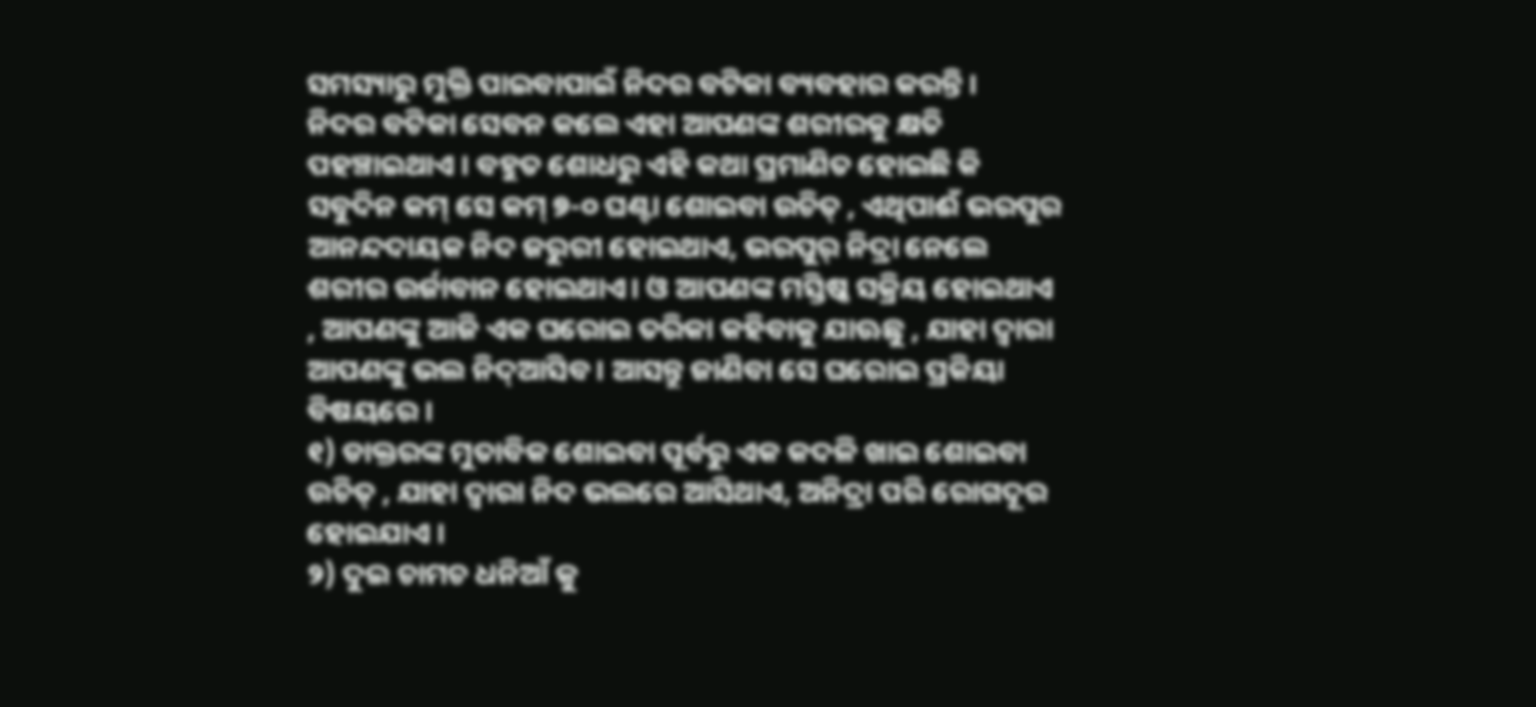ସମସ୍ୟାରୁ ମୁକ୍ତି ପାଇବାପାଇଁ ନିଦର ବଟିକା ବ୍ୟବହାର କରନ୍ତି ।
ନିଦର ବଟିକା ସେବନ କଲେ ଏହା ଆପଣଙ୍କ ଶରୀରକୁ କ୍ଷତି ପହଞ୍ଚାଇଥାଏ । ବହୁତ ଶୋଧରୁ ଏହି କଥା ପ୍ରମାଣିତ ହୋଇଛି କି ସବୁଦିନ କମ୍ ସେ କମ୍ ୭-୦ ଘଣ୍ଟା ଶୋଇବା ଉଚିତ୍ , ଏଥିପାଈଁ ଭରପୁର ଆନନ୍ଦଦାୟକ ନିଦ ଜରୁରୀ ହୋଇଥାଏ, ଭରପୁର୍ ନିଦ୍ରା ନେଲେ ଶରୀର ଉର୍ଜାବାନ ହୋଇଥାଏ। ଓ ଆପଣଙ୍କ ମସ୍ତିଷ୍କ ସକ୍ରିୟ ହୋଇଥାଏ , ଆପଣଙ୍କୁ ଆଜି ଏକ ଘରୋଇ ତରିକା କହିବାକୁ ଯାଊଛୁ , ଯାହା ଦ୍ୱାରା ଆପଣଙ୍କୁ ଭଲ ନିଦ୍ଆସିବ । ଆସନ୍ତୁ ଜାଣିବା ସେ ଘରୋଇ ପ୍ରକିୟା ବିଷୟରେ ।
୧) ଡାକ୍ତରଙ୍କ ମୁତାବିକ ଶୋଇବା ପୂର୍ବରୁ ଏକ କଦଳି ଖାଇ ଶୋଇବା ଉଚିତ୍ , ଯାହା ଦ୍ୱାରା ନିଦ ଭଲରେ ଆସିଥାଏ, ଅନିଦ୍ରା ପରି ରୋଗଦୂର ହୋଇଯାଏ ।
୨) ଦୁଇ ଚାମଚ ଧନିଆଁ କୁ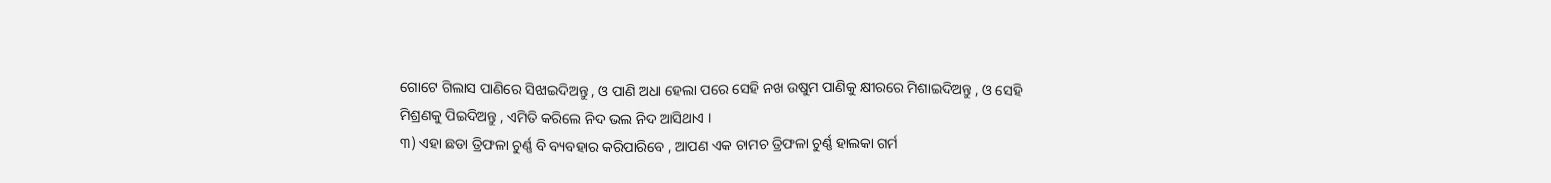ଗୋଟେ ଗିଲାସ ପାଣିରେ ସିଝାଇଦିଅନ୍ତୁ , ଓ ପାଣି ଅଧା ହେଲା ପରେ ସେହି ନଖ ଉଷୁମ ପାଣିକୁ କ୍ଷୀରରେ ମିଶାଇଦିଅନ୍ତୁ , ଓ ସେହି ମିଶ୍ରଣକୁ ପିଇଦିଅନ୍ତୁ , ଏମିତି କରିଲେ ନିଦ ଭଲ ନିଦ ଆସିଥାଏ ।
୩) ଏହା ଛଡା ତ୍ରିଫଳା ଚୁର୍ଣ୍ଣ ବି ବ୍ୟବହାର କରିପାରିବେ , ଆପଣ ଏକ ଚାମଚ ତ୍ରିଫଳା ଚୁର୍ଣ୍ଣ ହାଲକା ଗର୍ମ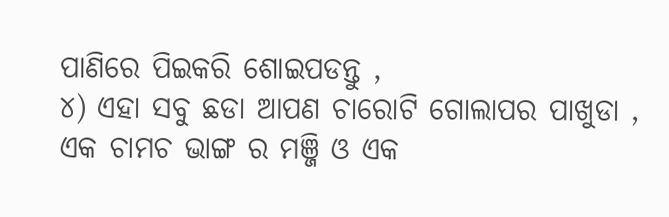ପାଣିରେ ପିଇକରି ଶୋଇପଡନ୍ତୁ ,
୪) ଏହା ସବୁ ଛଡା ଆପଣ ଚାରୋଟି ଗୋଲାପର ପାଖୁଡା , ଏକ ଚାମଚ ଭାଙ୍ଗ ର ମଞ୍ଜି ଓ ଏକ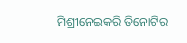ମିଶ୍ରୀନେଇକରି ତିନୋଟିର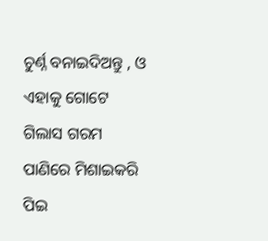ଚୁର୍ଣ୍ନ ବନାଇଦିଅନ୍ତୁ , ଓ ଏହାକୁ ଗୋଟେ ଗିଲାସ ଗରମ ପାଣିରେ ମିଶାଇକରି ପିଇ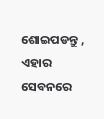ଶୋଇପଡନ୍ତୁ , ଏହାର ସେବନରେ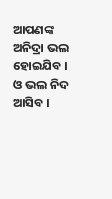ଆପଣଙ୍କ ଅନିଦ୍ରା ଭଲ ହୋଇଯିବ । ଓ ଭଲ ନିଦ ଆସିବ ।